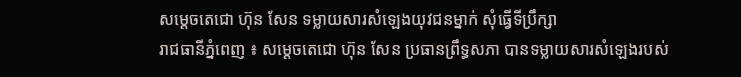សម្តេចតេជោ ហ៊ុន សែន ទម្លាយសារសំឡេងយុវជនម្នាក់ សុំធ្វើទីប្រឹក្សា
រាជធានីភ្នំពេញ ៖ សម្តេចតេជោ ហ៊ុន សែន ប្រធានព្រឹទ្ធសភា បានទម្លាយសារសំឡេងរបស់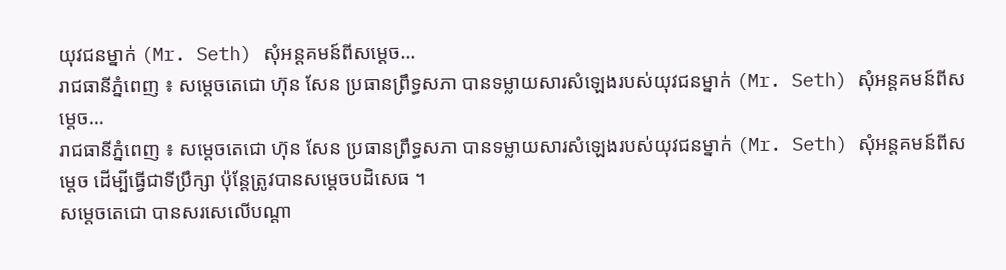យុវជនម្នាក់ (Mr. Seth) សុំអន្តគមន៍ពីសម្តេច…
រាជធានីភ្នំពេញ ៖ សម្តេចតេជោ ហ៊ុន សែន ប្រធានព្រឹទ្ធសភា បានទម្លាយសារសំឡេងរបស់យុវជនម្នាក់ (Mr. Seth) សុំអន្តគមន៍ពីសម្តេច…
រាជធានីភ្នំពេញ ៖ សម្តេចតេជោ ហ៊ុន សែន ប្រធានព្រឹទ្ធសភា បានទម្លាយសារសំឡេងរបស់យុវជនម្នាក់ (Mr. Seth) សុំអន្តគមន៍ពីសម្តេច ដើម្បីធ្វើជាទីប្រឹក្សា ប៉ុន្តែត្រូវបានសម្តេចបដិសេធ ។
សម្តេចតេជោ បានសរសេលើបណ្តា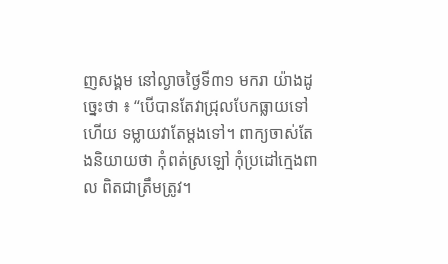ញសង្គម នៅល្ងាចថ្ងៃទី៣១ មករា យ៉ាងដូច្នេះថា ៖ “បើបានតែវាជ្រុលបែកធ្លាយទៅហើយ ទម្លាយវាតែម្តងទៅ។ ពាក្យចាស់តែងនិយាយថា កុំពត់ស្រឡៅ កុំប្រដៅក្មេងពាល ពិតជាត្រឹមត្រូវ។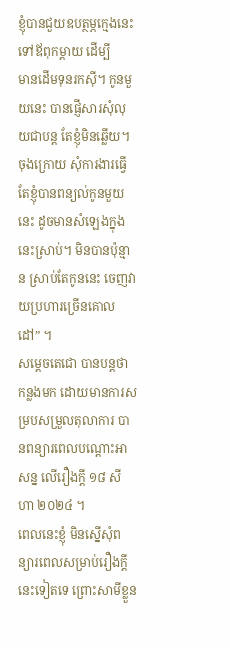ខ្ញុំបានជួយឧបត្ថម្ភក្មេងនេះ ទៅឪពុកម្តាយ ដើម្បី
មានដើមទុនរកស៊ី។ កូនមួយនេះ បានផ្ញើសារសុំលុយជាបន្ត តែខ្ញុំមិនឆ្លើយ។ ចុងក្រោយ សុំការងារធ្វើ តែខ្ញុំបានពន្យល់កូនមួយនេះ ដូចមានសំឡេងក្នុងនេះស្រាប់។ មិនបានប៉ុន្មាន ស្រាប់តែកូននេះ ចេញវាយប្រហារច្រើនគោលដៅ” ។
សម្តេចតេជោ បានបន្តថា កន្លងមក ដោយមានការសម្របសម្រួលតុលាការ បានពន្យារពេលបណ្តោះអាសន្ន លើរឿងក្តី ១៨ សីហា ២០២៤ ។
ពេលនេះខ្ញុំ មិនស្នើសុំពន្យារពេលសម្រាប់រឿងក្តីនេះទៀតទេ ព្រោះសាមីខ្លួន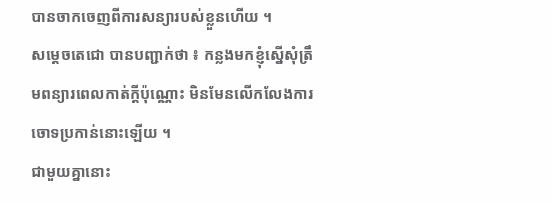បានចាកចេញពីការសន្យារបស់ខ្លួនហើយ ។
សម្តេចតេជោ បានបញ្ជាក់ថា ៖ កន្លងមកខ្ញុំស្នើសុំត្រឹមពន្យារពេលកាត់ក្តីប៉ុណ្ណោះ មិនមែនលើកលែងការចោទប្រកាន់នោះឡើយ ។
ជាមួយគ្នានោះ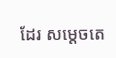ដែរ សម្តេចតេ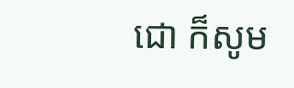ជោ ក៏សូម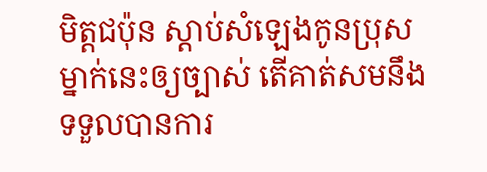មិត្តជប៉ុន ស្តាប់សំឡេងកូនប្រុសម្នាក់នេះឲ្យច្បាស់ តើគាត់សមនឹងទទួលបានការ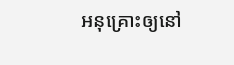អនុគ្រោះឲ្យនៅ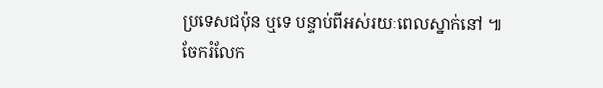ប្រទេសជប៉ុន ឬទេ បន្ទាប់ពីអស់រយៈពេលស្នាក់នៅ ៕
ចែករំលែក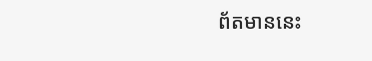ព័តមាននេះ